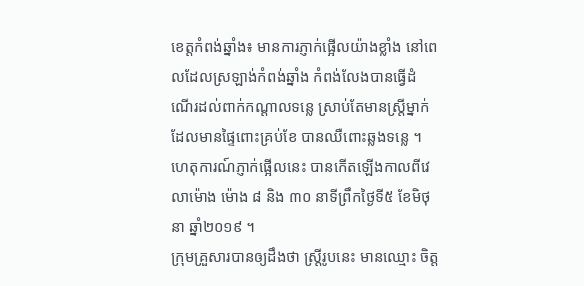ខេត្តកំពង់ឆ្នាំង៖ មានការភ្ញាក់ផ្អើលយ៉ាងខ្លាំង នៅពេលដែលស្រឡាង់កំពង់ឆ្នាំង កំពង់លែងបានធ្វើដំណើរដល់ពាក់កណ្តាលទន្លេ ស្រាប់តែមានស្រ្តីម្នាក់ដែលមានផ្ទៃពោះគ្រប់ខែ បានឈឺពោះឆ្លងទន្លេ ។ ហេតុការណ៍ភ្ញាក់ផ្អើលនេះ បានកើតឡើងកាលពីវេលាម៉ោង ម៉ោង ៨ និង ៣០ នាទីព្រឹកថ្ងៃទី៥ ខែមិថុនា ឆ្នាំ២០១៩ ។
ក្រុមគ្រួសារបានឲ្យដឹងថា ស្រ្តីរូបនេះ មានឈ្មោះ ចិត្ត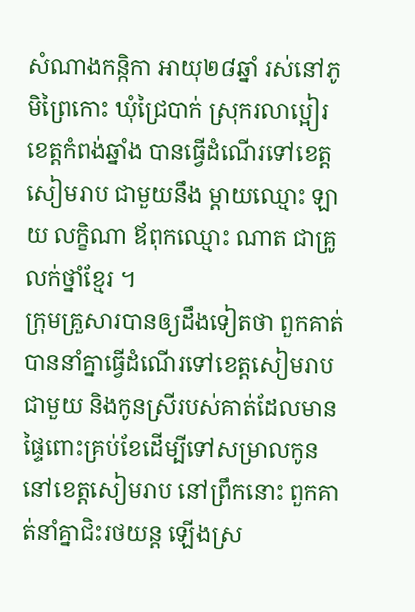សំណាងកន្កិកា អាយុ២៨ឆ្នាំ រស់នៅភូមិព្រៃកោះ ឃុំជ្រៃបាក់ ស្រុករលាប្អៀរខេត្តកំពង់ឆ្នាំង បានធ្វើដំណើរទៅខេត្តសៀមរាប ជាមួយនឹង ម្ដាយឈ្មោះ ឡាយ លក្ខិណា ឪពុកឈ្មោះ ណាត ជាគ្រូលក់ថ្នាំខ្មែរ ។
ក្រុមគ្រួសារបានឲ្យដឹងទៀតថា ពួកគាត់បាននាំគ្នាធ្វើដំណើរទៅខេត្តសៀមរាប ជាមួយ និងកូនស្រីរបស់គាត់ដែលមានផ្ទៃពោះគ្រប់ខែដើម្បីទៅសម្រាលកូន នៅខេត្តសៀមរាប នៅព្រឹកនោះ ពួកគាត់នាំគ្នាជិះរថយន្ត ឡើងស្រ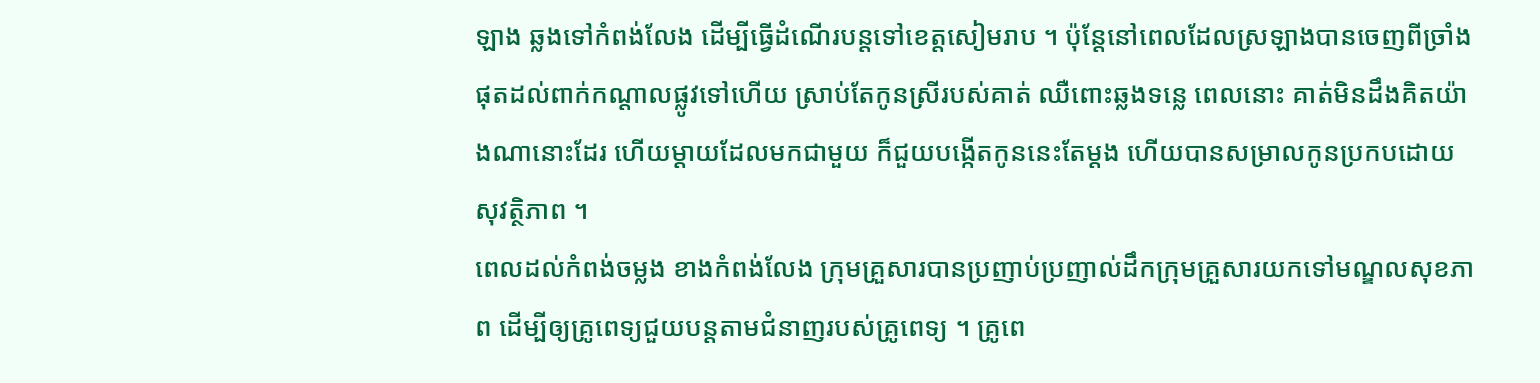ឡាង ឆ្លងទៅកំពង់លែង ដើម្បីធ្វើដំណើរបន្តទៅខេត្តសៀមរាប ។ ប៉ុន្តែនៅពេលដែលស្រឡាងបានចេញពីច្រាំង ផុតដល់ពាក់កណ្តាលផ្លូវទៅហើយ ស្រាប់តែកូនស្រីរបស់គាត់ ឈឺពោះឆ្លងទន្លេ ពេលនោះ គាត់មិនដឹងគិតយ៉ាងណានោះដែរ ហើយម្តាយដែលមកជាមួយ ក៏ជួយបង្កើតកូននេះតែម្តង ហើយបានសម្រាលកូនប្រកបដោយសុវត្ថិភាព ។
ពេលដល់កំពង់ចម្លង ខាងកំពង់លែង ក្រុមគ្រួសារបានប្រញាប់ប្រញាល់ដឹកក្រុមគ្រួសារយកទៅមណ្ឌលសុខភាព ដើម្បីឲ្យគ្រូពេទ្យជួយបន្តតាមជំនាញរបស់គ្រូពេទ្យ ។ គ្រូពេ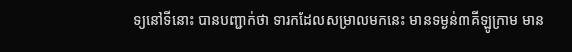ទ្យនៅទីនោះ បានបញ្ជាក់ថា ទារកដែលសម្រាលមកនេះ មានទម្ងន់៣គីឡូក្រាម មាន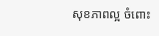សុខភាពល្អ ចំពោះ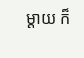ម្តាយ ក៏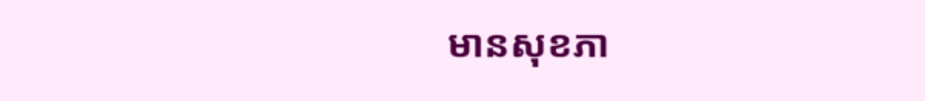មានសុខភា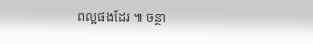ពល្អផងដែរ ៕ ចន្ថា